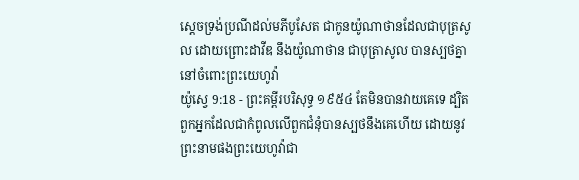ស្តេចទ្រង់ប្រណីដល់មភីបូសែត ជាកូនយ៉ូណាថានដែលជាបុត្រសូល ដោយព្រោះដាវីឌ នឹងយ៉ូណាថាន ជាបុត្រាសូល បានស្បថគ្នានៅចំពោះព្រះយេហូវ៉ា
យ៉ូស្វេ 9:18 - ព្រះគម្ពីរបរិសុទ្ធ ១៩៥៤ តែមិនបានវាយគេទេ ដ្បិតពួកអ្នកដែលជាកំពូលលើពួកជំនុំបានស្បថនឹងគេហើយ ដោយនូវព្រះនាមផងព្រះយេហូវ៉ាជា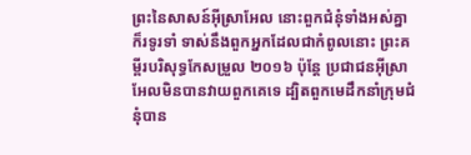ព្រះនៃសាសន៍អ៊ីស្រាអែល នោះពួកជំនុំទាំងអស់គ្នាក៏រទូរទាំ ទាស់នឹងពួកអ្នកដែលជាកំពូលនោះ ព្រះគម្ពីរបរិសុទ្ធកែសម្រួល ២០១៦ ប៉ុន្ដែ ប្រជាជនអ៊ីស្រាអែលមិនបានវាយពួកគេទេ ដ្បិតពួកមេដឹកនាំក្រុមជំនុំបាន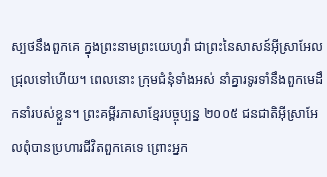ស្បថនឹងពួកគេ ក្នុងព្រះនាមព្រះយេហូវ៉ា ជាព្រះនៃសាសន៍អ៊ីស្រាអែល ជ្រុលទៅហើយ។ ពេលនោះ ក្រុមជំនុំទាំងអស់ នាំគ្នារទូរទាំនឹងពួកមេដឹកនាំរបស់ខ្លួន។ ព្រះគម្ពីរភាសាខ្មែរបច្ចុប្បន្ន ២០០៥ ជនជាតិអ៊ីស្រាអែលពុំបានប្រហារជីវិតពួកគេទេ ព្រោះអ្នក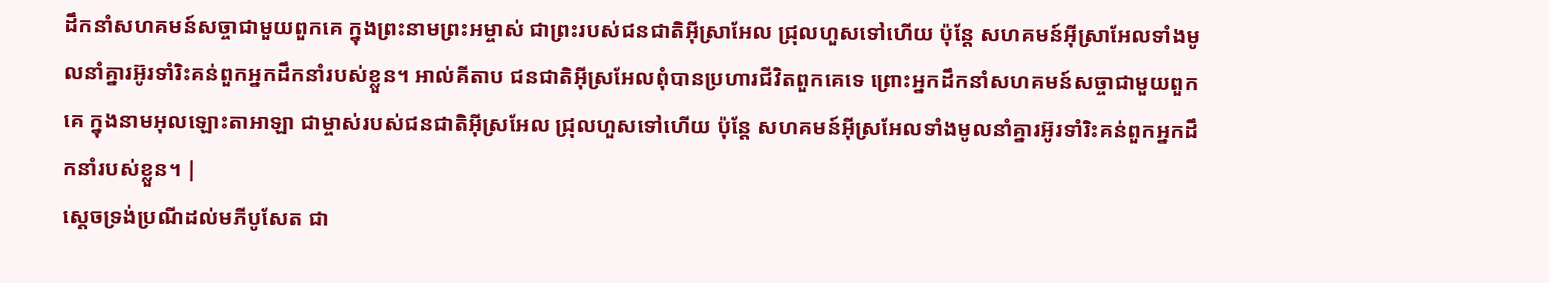ដឹកនាំសហគមន៍សច្ចាជាមួយពួកគេ ក្នុងព្រះនាមព្រះអម្ចាស់ ជាព្រះរបស់ជនជាតិអ៊ីស្រាអែល ជ្រុលហួសទៅហើយ ប៉ុន្តែ សហគមន៍អ៊ីស្រាអែលទាំងមូលនាំគ្នារអ៊ូរទាំរិះគន់ពួកអ្នកដឹកនាំរបស់ខ្លួន។ អាល់គីតាប ជនជាតិអ៊ីស្រអែលពុំបានប្រហារជីវិតពួកគេទេ ព្រោះអ្នកដឹកនាំសហគមន៍សច្ចាជាមួយពួកគេ ក្នុងនាមអុលឡោះតាអាឡា ជាម្ចាស់របស់ជនជាតិអ៊ីស្រអែល ជ្រុលហួសទៅហើយ ប៉ុន្តែ សហគមន៍អ៊ីស្រអែលទាំងមូលនាំគ្នារអ៊ូរទាំរិះគន់ពួកអ្នកដឹកនាំរបស់ខ្លួន។ |
ស្តេចទ្រង់ប្រណីដល់មភីបូសែត ជា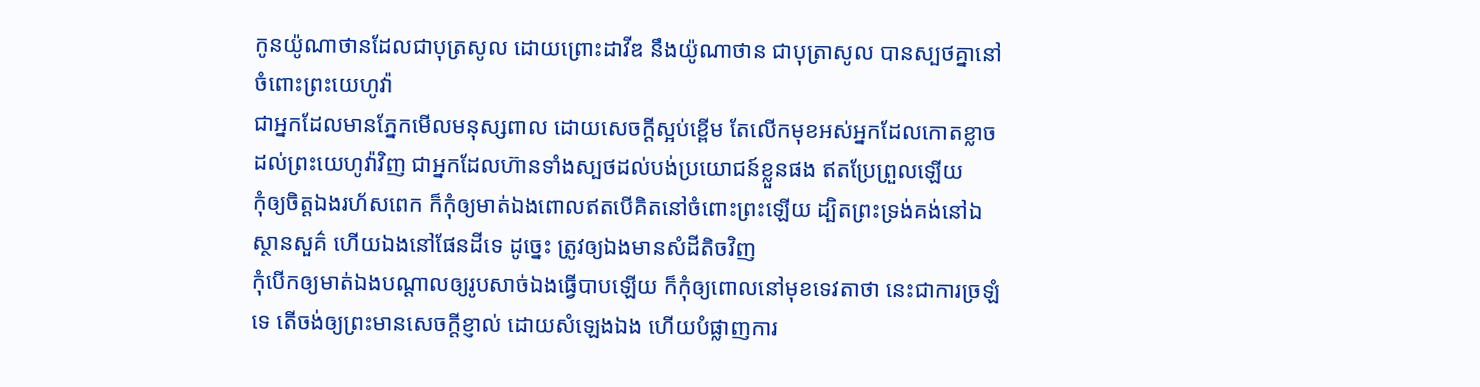កូនយ៉ូណាថានដែលជាបុត្រសូល ដោយព្រោះដាវីឌ នឹងយ៉ូណាថាន ជាបុត្រាសូល បានស្បថគ្នានៅចំពោះព្រះយេហូវ៉ា
ជាអ្នកដែលមានភ្នែកមើលមនុស្សពាល ដោយសេចក្ដីស្អប់ខ្ពើម តែលើកមុខអស់អ្នកដែលកោតខ្លាចដល់ព្រះយេហូវ៉ាវិញ ជាអ្នកដែលហ៊ានទាំងស្បថដល់បង់ប្រយោជន៍ខ្លួនផង ឥតប្រែព្រួលឡើយ
កុំឲ្យចិត្តឯងរហ័សពេក ក៏កុំឲ្យមាត់ឯងពោលឥតបើគិតនៅចំពោះព្រះឡើយ ដ្បិតព្រះទ្រង់គង់នៅឯស្ថានសួគ៌ ហើយឯងនៅផែនដីទេ ដូច្នេះ ត្រូវឲ្យឯងមានសំដីតិចវិញ
កុំបើកឲ្យមាត់ឯងបណ្តាលឲ្យរូបសាច់ឯងធ្វើបាបឡើយ ក៏កុំឲ្យពោលនៅមុខទេវតាថា នេះជាការច្រឡំទេ តើចង់ឲ្យព្រះមានសេចក្ដីខ្ញាល់ ដោយសំឡេងឯង ហើយបំផ្លាញការ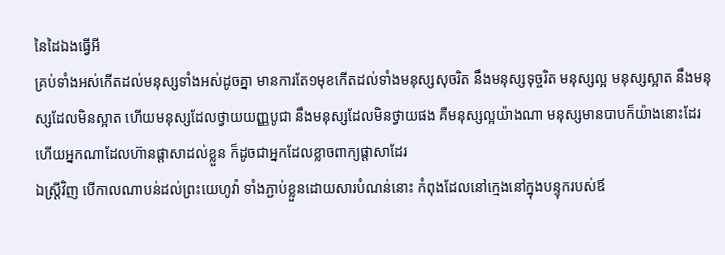នៃដៃឯងធ្វើអី
គ្រប់ទាំងអស់កើតដល់មនុស្សទាំងអស់ដូចគ្នា មានការតែ១មុខកើតដល់ទាំងមនុស្សសុចរិត នឹងមនុស្សទុច្ចរិត មនុស្សល្អ មនុស្សស្អាត នឹងមនុស្សដែលមិនស្អាត ហើយមនុស្សដែលថ្វាយយញ្ញបូជា នឹងមនុស្សដែលមិនថ្វាយផង គឺមនុស្សល្អយ៉ាងណា មនុស្សមានបាបក៏យ៉ាងនោះដែរ ហើយអ្នកណាដែលហ៊ានផ្តាសាដល់ខ្លួន ក៏ដូចជាអ្នកដែលខ្លាចពាក្យផ្តាសាដែរ
ឯស្ត្រីវិញ បើកាលណាបន់ដល់ព្រះយេហូវ៉ា ទាំងភ្ជាប់ខ្លួនដោយសារបំណន់នោះ កំពុងដែលនៅក្មេងនៅក្នុងបន្ទុករបស់ឪ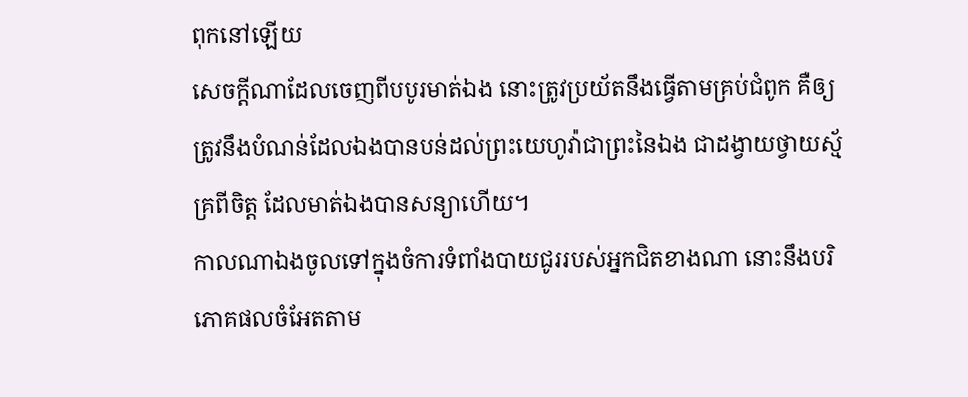ពុកនៅឡើយ
សេចក្ដីណាដែលចេញពីបបូរមាត់ឯង នោះត្រូវប្រយ័តនឹងធ្វើតាមគ្រប់ជំពូក គឺឲ្យត្រូវនឹងបំណន់ដែលឯងបានបន់ដល់ព្រះយេហូវ៉ាជាព្រះនៃឯង ជាដង្វាយថ្វាយស្ម័គ្រពីចិត្ត ដែលមាត់ឯងបានសន្យាហើយ។
កាលណាឯងចូលទៅក្នុងចំការទំពាំងបាយជូររបស់អ្នកជិតខាងណា នោះនឹងបរិភោគផលចំអែតតាម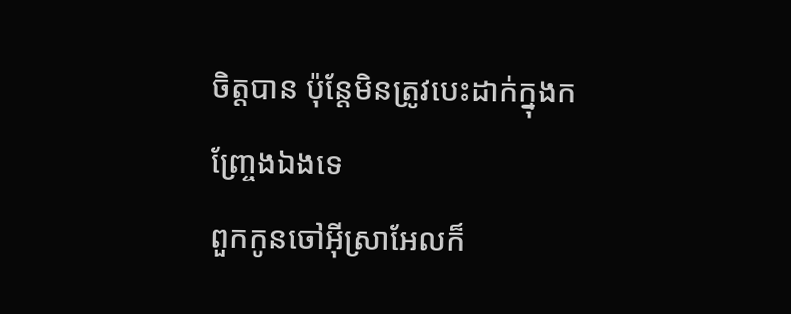ចិត្តបាន ប៉ុន្តែមិនត្រូវបេះដាក់ក្នុងកញ្ច្រែងឯងទេ
ពួកកូនចៅអ៊ីស្រាអែលក៏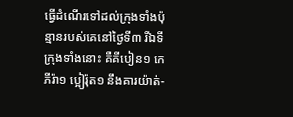ធ្វើដំណើរទៅដល់ក្រុងទាំងប៉ុន្មានរបស់គេនៅថ្ងៃទី៣ រីឯទីក្រុងទាំងនោះ គឺគីបៀន១ កេភីរ៉ា១ ប្អៀរ៉ុត១ នឹងគារយ៉ាត់-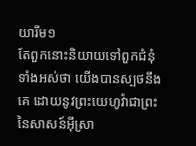យារីម១
តែពួកនោះនិយាយទៅពួកជំនុំទាំងអស់ថា យើងបានស្បថនឹងគេ ដោយនូវព្រះយេហូវ៉ាជាព្រះនៃសាសន៍អ៊ីស្រា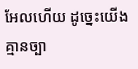អែលហើយ ដូច្នេះយើងគ្មានច្បា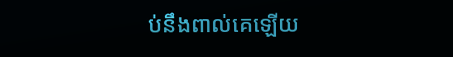ប់នឹងពាល់គេឡើយ